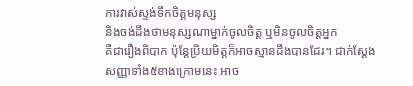ការវាស់ស្ទង់ទឹកចិត្តមនុស្ស
និងចង់ដឹងថាមនុស្សណាម្នាក់ចូលចិត្ត ឬមិនចូលចិត្តអ្នក
គឺជារឿងពិបាក ប៉ុន្តែប្រិយមិត្តក៏អាចស្មានដឹងបានដែរ។ ជាក់ស្ដែង
សញ្ញាទាំង៥ខាងក្រោមនេះ អាច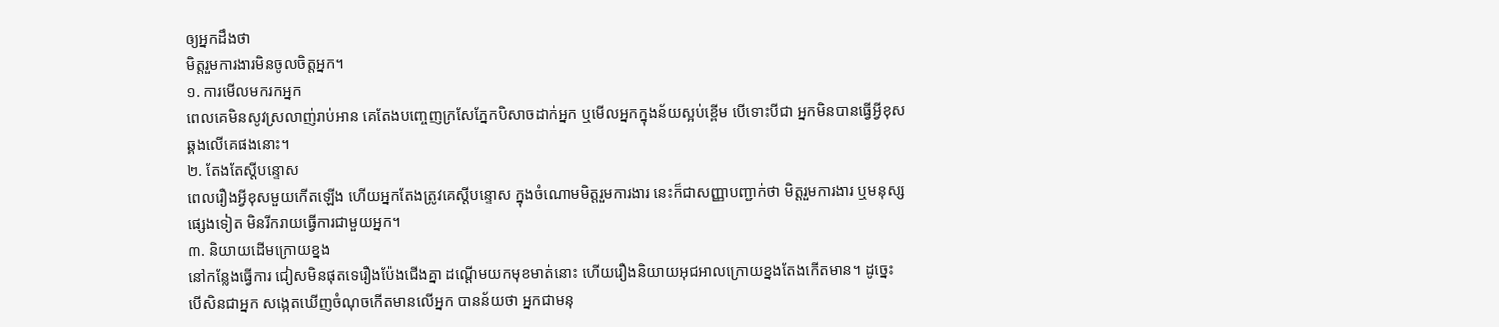ឲ្យអ្នកដឹងថា
មិត្តរួមការងារមិនចូលចិត្តអ្នក។
១. ការមើលមករកអ្នក
ពេលគេមិនសូវស្រលាញ់រាប់អាន គេតែងបញ្ចេញក្រសែភ្នែកបិសាចដាក់អ្នក ឬមើលអ្នកក្នុងន័យស្អប់ខ្ពើម បើទោះបីជា អ្នកមិនបានធ្វើអ្វីខុសឆ្គងលើគេផងនោះ។
២. តែងតែស្ដីបន្ទោស
ពេលរឿងអ្វីខុសមួយកើតឡើង ហើយអ្នកតែងត្រូវគេស្ដីបន្ទោស ក្នុងចំណោមមិត្តរួមការងារ នេះក៏ជាសញ្ញាបញ្ជាក់ថា មិត្តរួមការងារ ឬមនុស្សផ្សេងទៀត មិនរីករាយធ្វើការជាមួយអ្នក។
៣. និយាយដើមក្រោយខ្នង
នៅកន្លែងធ្វើការ ជៀសមិនផុតទេរឿងប៉ែងជើងគ្នា ដណ្ដើមយកមុខមាត់នោះ ហើយរឿងនិយាយអុជអាលក្រោយខ្នងតែងកើតមាន។ ដូច្នេះបើសិនជាអ្នក សង្កេតឃើញចំណុចកើតមានលើអ្នក បានន័យថា អ្នកជាមនុ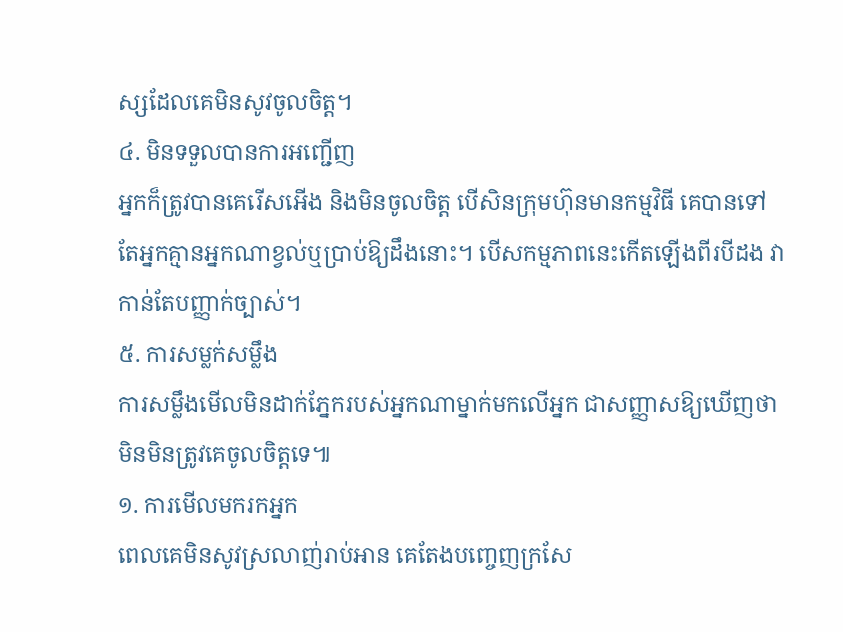ស្សដែលគេមិនសូវចូលចិត្ត។
៤. មិនទទួលបានការអញ្ជើញ
អ្នកក៏ត្រូវបានគេរើសអើង និងមិនចូលចិត្ត បើសិនក្រុមហ៊ុនមានកម្មវិធី គេបានទៅតែអ្នកគ្មានអ្នកណាខ្វល់ឬប្រាប់ឱ្យដឹងនោះ។ បើសកម្មភាពនេះកើតឡើងពីរបីដង វាកាន់តែបញ្ញាក់ច្បាស់។
៥. ការសម្លក់សម្លឹង
ការសម្លឹងមើលមិនដាក់ភ្នែករបស់អ្នកណាម្នាក់មកលើអ្នក ជាសញ្ញាសឱ្យឃើញថា មិនមិនត្រូវគេចូលចិត្តទេ៕
១. ការមើលមករកអ្នក
ពេលគេមិនសូវស្រលាញ់រាប់អាន គេតែងបញ្ចេញក្រសែ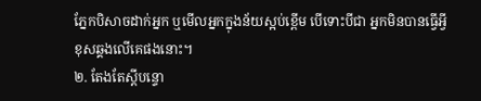ភ្នែកបិសាចដាក់អ្នក ឬមើលអ្នកក្នុងន័យស្អប់ខ្ពើម បើទោះបីជា អ្នកមិនបានធ្វើអ្វីខុសឆ្គងលើគេផងនោះ។
២. តែងតែស្ដីបន្ទោ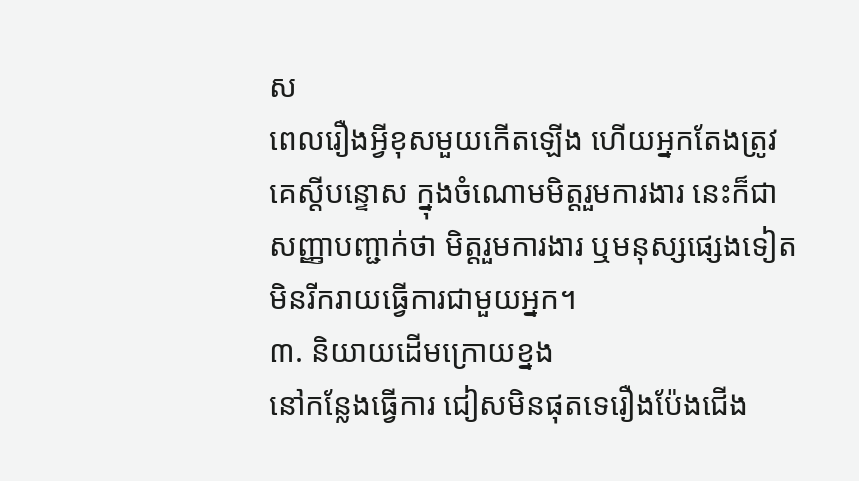ស
ពេលរឿងអ្វីខុសមួយកើតឡើង ហើយអ្នកតែងត្រូវគេស្ដីបន្ទោស ក្នុងចំណោមមិត្តរួមការងារ នេះក៏ជាសញ្ញាបញ្ជាក់ថា មិត្តរួមការងារ ឬមនុស្សផ្សេងទៀត មិនរីករាយធ្វើការជាមួយអ្នក។
៣. និយាយដើមក្រោយខ្នង
នៅកន្លែងធ្វើការ ជៀសមិនផុតទេរឿងប៉ែងជើង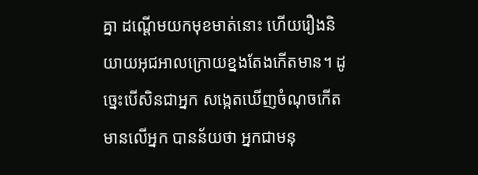គ្នា ដណ្ដើមយកមុខមាត់នោះ ហើយរឿងនិយាយអុជអាលក្រោយខ្នងតែងកើតមាន។ ដូច្នេះបើសិនជាអ្នក សង្កេតឃើញចំណុចកើតមានលើអ្នក បានន័យថា អ្នកជាមនុ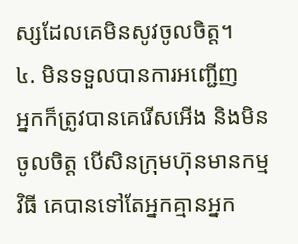ស្សដែលគេមិនសូវចូលចិត្ត។
៤. មិនទទួលបានការអញ្ជើញ
អ្នកក៏ត្រូវបានគេរើសអើង និងមិនចូលចិត្ត បើសិនក្រុមហ៊ុនមានកម្មវិធី គេបានទៅតែអ្នកគ្មានអ្នក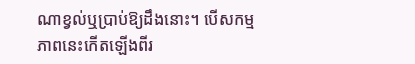ណាខ្វល់ឬប្រាប់ឱ្យដឹងនោះ។ បើសកម្មភាពនេះកើតឡើងពីរ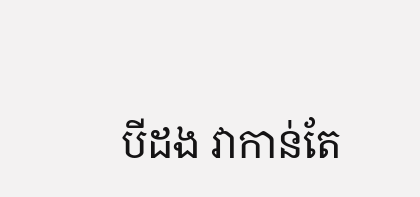បីដង វាកាន់តែ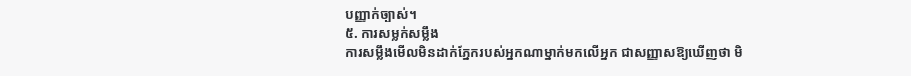បញ្ញាក់ច្បាស់។
៥. ការសម្លក់សម្លឹង
ការសម្លឹងមើលមិនដាក់ភ្នែករបស់អ្នកណាម្នាក់មកលើអ្នក ជាសញ្ញាសឱ្យឃើញថា មិ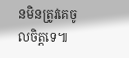នមិនត្រូវគេចូលចិត្តទេ៕